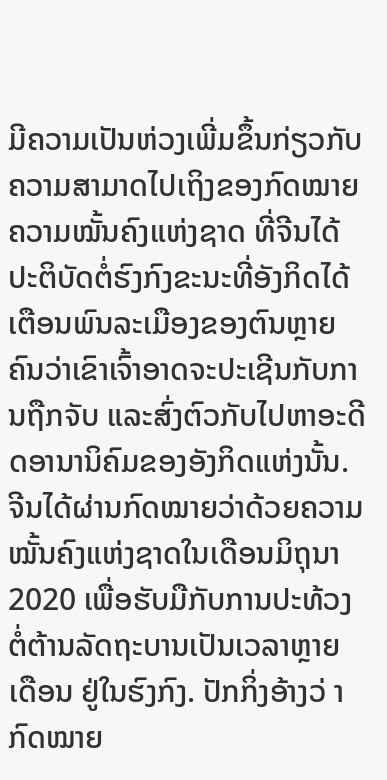ມີຄວາມເປັນຫ່ວງເພີ່ມຂຶ້ນກ່ຽວກັບຄວາມສາມາດໄປເຖິງຂອງກົດໝາຍຄວາມໝັ້ນຄົງແຫ່ງຊາດ ທີ່ຈີນໄດ້ປະຕິບັດຕໍ່ຮົງກົງຂະນະທີ່ອັງກິດໄດ້ເຕືອນພົນລະເມືອງຂອງຕົນຫຼາຍຄົນວ່າເຂົາເຈົ້າອາດຈະປະເຊີນກັບການຖືກຈັບ ແລະສົ່ງຕົວກັບໄປຫາອະດີດອານານິຄົມຂອງອັງກິດແຫ່ງນັ້ນ.
ຈີນໄດ້ຜ່ານກົດໝາຍວ່າດ້ວຍຄວາມໝັ້ນຄົງແຫ່ງຊາດໃນເດືອນມິຖຸນາ 2020 ເພື່ອຮັບມືກັບການປະທ້ວງຕໍ່ຕ້ານລັດຖະບານເປັນເວລາຫຼາຍເດືອນ ຢູ່ໃນຮົງກົງ. ປັກກິ່ງອ້າງວ່ າກົດໝາຍ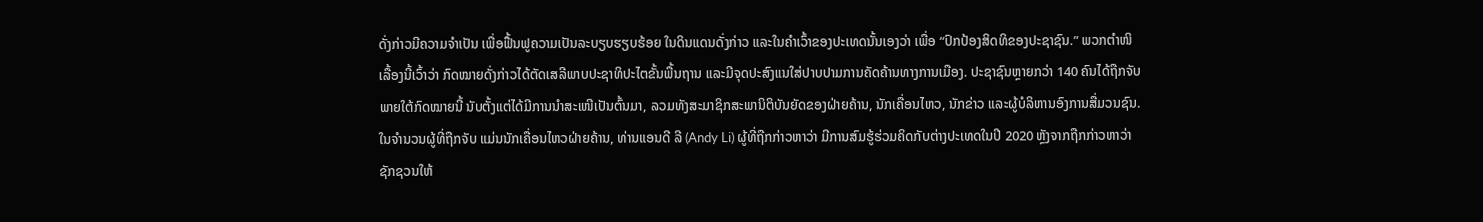ດັ່ງກ່າວມີຄວາມຈໍາເປັນ ເພື່ອຟື້ນຟູຄວາມເປັນລະບຽບຮຽບຮ້ອຍ ໃນດິນແດນດັ່ງກ່າວ ແລະໃນຄໍາເວົ້າຂອງປະເທດນັ້ນເອງວ່າ ເພື່ອ “ປົກປ້ອງສິດທິຂອງປະຊາຊົນ.” ພວກຕໍາໜິເລື້ອງນີ້ເວົ້າວ່າ ກົດໝາຍດັ່ງກ່າວໄດ້ຕັດເສລີພາບປະຊາທິປະໄຕຂັ້ນພື້ນຖານ ແລະມີຈຸດປະສົງແນໃສ່ປາບປາມການຄັດຄ້ານທາງການເມືອງ. ປະຊາຊົນຫຼາຍກວ່າ 140 ຄົນໄດ້ຖືກຈັບພາຍໃຕ້ກົດໝາຍນີ້ ນັບຕັ້ງແຕ່ໄດ້ມີການນຳສະເໜີເປັນຕົ້ນມາ, ລວມທັງສະມາຊິກສະພານິຕິບັນຍັດຂອງຝ່າຍຄ້ານ, ນັກເຄື່ອນໄຫວ, ນັກຂ່າວ ແລະຜູ້ບໍລິຫານອົງການສື່ມວນຊົນ.
ໃນຈຳນວນຜູ້ທີ່ຖືກຈັບ ແມ່ນນັກເຄື່ອນໄຫວຝ່າຍຄ້ານ, ທ່ານແອນດີ ລີ (Andy Li) ຜູ້ທີ່ຖືກກ່າວຫາວ່າ ມີການສົມຮູ້ຮ່ວມຄິດກັບຕ່າງປະເທດໃນປີ 2020 ຫຼັງຈາກຖືກກ່າວຫາວ່າຊັກຊວນໃຫ້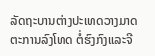ລັດຖະບານຕ່າງປະເທດວາງມາດຕະການລົງໂທດ ຕໍ່ຮົງກົງແລະຈີ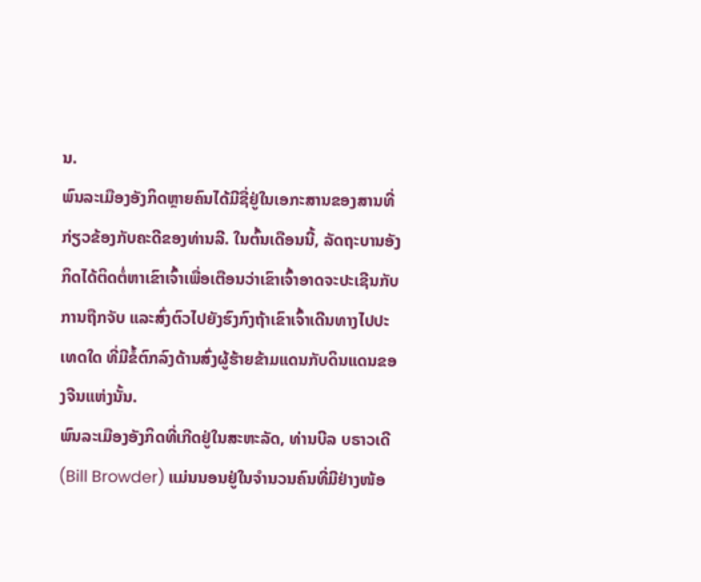ນ.
ພົນລະເມືອງອັງກິດຫຼາຍຄົນໄດ້ມີຊື່ຢູ່ໃນເອກະສານຂອງສານທີ່ກ່ຽວຂ້ອງກັບຄະດີຂອງທ່ານລີ. ໃນຕົ້ນເດືອນນີ້, ລັດຖະບານອັງກິດໄດ້ຕິດຕໍ່ຫາເຂົາເຈົ້າເພື່ອເຕືອນວ່າເຂົາເຈົ້າອາດຈະປະເຊີນກັບການຖືກຈັບ ແລະສົ່ງຕົວໄປຍັງຮົງກົງຖ້າເຂົາເຈົ້າເດີນທາງໄປປະເທດໃດ ທີ່ມີຂໍ້ຕົກລົງດ້ານສົ່ງຜູ້ຮ້າຍຂ້າມແດນກັບດິນແດນຂອງຈີນແຫ່ງນັ້ນ.
ພົນລະເມືອງອັງກິດທີ່ເກີດຢູ່ໃນສະຫະລັດ, ທ່ານບີລ ບຣາວເດີ (Bill Browder) ແມ່ນນອນຢູ່ໃນຈໍານວນຄົນທີ່ມີຢ່າງໜ້ອ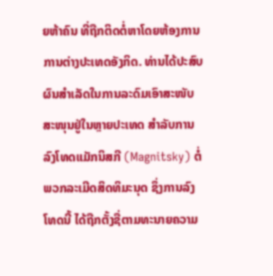ຍຫ້າຄົນ ທີ່ຖືກຕິດຕໍ່ຫາໂດຍຫ້ອງການ ການຕ່າງປະເທດອັງກິດ. ທ່ານໄດ້ປະສົບຜົນສຳເລັດໃນການລະດົມເອົາສະໜັບສະໜຸນຢູ່ໃນຫຼາຍປະເທດ ສຳລັບການລົງໂທດແມັກນິສກີ (Magnitsky) ຕໍ່ພວກລະເມີດສິດທິມະນຸດ ຊຶ່ງການລົງໂທດນີ້ ໄດ້ຖືກຕັ້ງຊື່ຕາມທະນາຍຄວາມ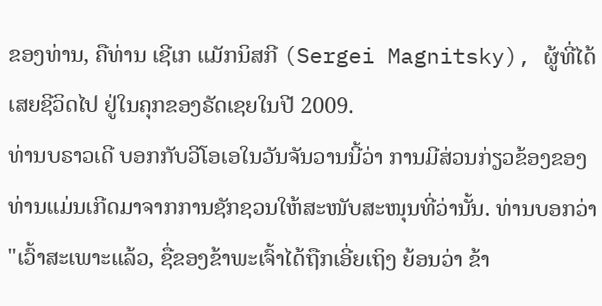ຂອງທ່ານ, ຄືທ່ານ ເຊີເກ ແມັກນິສກີ (Sergei Magnitsky), ຜູ້ທີ່ໄດ້ເສຍຊີວິດໄປ ຢູ່ໃນຄຸກຂອງຣັດເຊຍໃນປີ 2009.
ທ່ານບຣາວເດີ ບອກກັບວີໂອເອໃນວັນຈັນວານນີ້ວ່າ ການມີສ່ວນກ່ຽວຂ້ອງຂອງທ່ານແມ່ນເກີດມາຈາກການຊັກຊວນໃຫ້ສະໜັບສະໜຸນທີ່ວ່ານັ້ນ. ທ່ານບອກວ່າ "ເວົ້າສະເພາະແລ້ວ, ຊື່ຂອງຂ້າພະເຈົ້າໄດ້ຖືກເອີ່ຍເຖິງ ຍ້ອນວ່າ ຂ້າ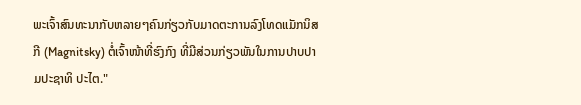ພະເຈົ້າສົນທະນາກັບຫລາຍໆຄົນກ່ຽວກັບມາດຕະການລົງໂທດແມັກນິສກີ (Magnitsky) ຕໍ່ເຈົ້າໜ້າທີ່ຮົງກົງ ທີ່ມີສ່ວນກ່ຽວພັນໃນການປາບປາມປະຊາທິ ປະໄຕ."